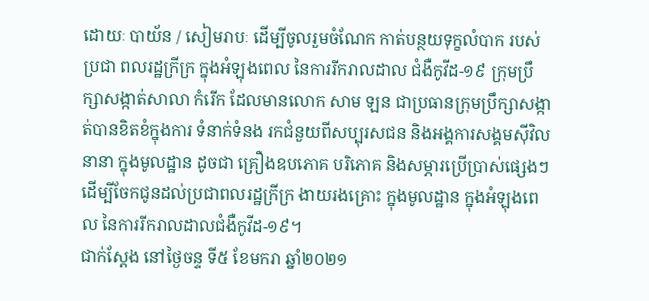ដោយៈ បាយ័ន / សៀមរាបៈ ដើម្បីចូលរួមចំណែក កាត់បន្ថយទុក្ខលំបាក របស់ប្រជា ពលរដ្ឋក្រីក្រ ក្នុងអំឡុងពេល នៃការរីករាលដាល ជំងឺកូវីដ-១៩ ក្រុមប្រឹក្សាសង្កាត់សាលា កំរើក ដែលមានលោក សាម ឡន ជាប្រធានក្រុមប្រឹក្សាសង្កាត់បានខិតខំក្នុងការ ទំនាក់ទំនង រកជំនួយពីសប្បុរសជន និងអង្គការសង្គមស៊ីវិលនានា ក្នុងមូលដ្ឋាន ដូចជា គ្រឿងឧបភោគ បរិភោគ និងសម្ភារប្រើប្រាស់ផ្សេងៗ ដើម្បីចែកជូនដល់ប្រជាពលរដ្ឋក្រីក្រ ងាយរងគ្រោះ ក្នុងមូលដ្ឋាន ក្នុងអំឡុងពេល នៃការរីករាលដាលជំងឺកូវីដ-១៩។
ជាក់ស្តែង នៅថ្ងៃចន្ទ ទី៥ ខែមករា ឆ្នាំ២០២១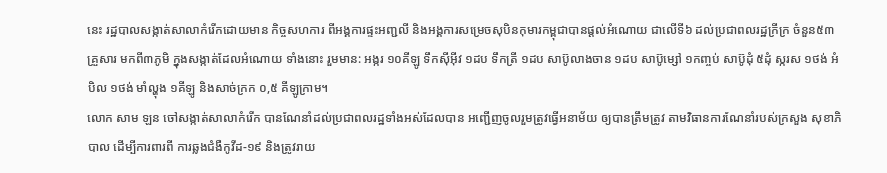នេះ រដ្ឋបាលសង្កាត់សាលាកំរើកដោយមាន កិច្ចសហការ ពីអង្គការផ្ទះអញ្ជលី និងអង្គការសម្រេចសុបិនកុមារកម្ពុជាបានផ្ដល់អំណោយ ជាលើទី៦ ដល់ប្រជាពលរដ្ឋក្រីក្រ ចំនួន៥៣ គ្រួសារ មកពី៣ភូមិ ក្នុងសង្កាត់ដែលអំណោយ ទាំងនោះ រួមមាន: អង្ករ ១០គីឡូ ទឹកស៊ីអ៊ីវ ១ដប ទឹកត្រី ១ដប សាប៊ូលាងចាន ១ដប សាប៊ូម្សៅ ១កញ្ចប់ សាប៊ូដុំ ៥ដុំ ស្ករស ១ថង់ អំបិល ១ថង់ មាំល្ហុង ១គីឡូ និងសាច់ក្រក ០,៥ គីឡូក្រាម។
លោក សាម ឡន ចៅសង្កាត់សាលាកំរើក បានណែនាំដល់ប្រជាពលរដ្ឋទាំងអស់ដែលបាន អញ្ជើញចូលរួមត្រូវធ្វើអនាម័យ ឲ្យបានត្រឹមត្រូវ តាមវិធានការណែនាំរបស់ក្រសួង សុខាភិបាល ដើម្បីការពារពី ការឆ្លងជំងឺកូវីដ-១៩ និងត្រូវរាយ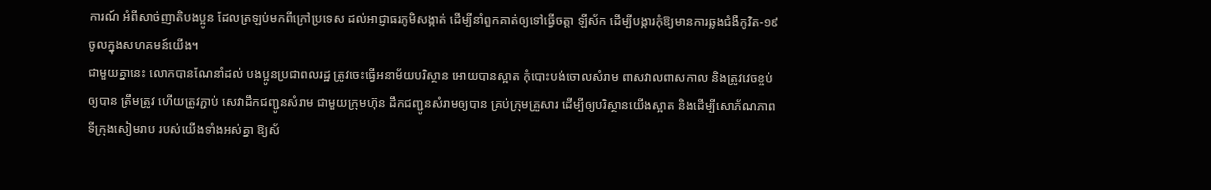ការណ៍ អំពីសាច់ញាតិបងប្អូន ដែលត្រឡប់មកពីក្រៅប្រទេស ដល់អាជ្ញាធរភូមិសង្កាត់ ដើម្បីនាំពួកគាត់ឲ្យទៅធ្វើចត្តា ឡីស័ក ដើម្បីបង្ការកុំឱ្យមានការឆ្លងជំងឺកូវិត-១៩ ចូលក្នុងសហគមន៍យើង។
ជាមួយគ្នានេះ លោកបានណែនាំដល់ បងប្អូនប្រជាពលរដ្ឋ ត្រូវចេះធ្វើអនាម័យបរិស្ថាន អោយបានស្អាត កុំបោះបង់ចោលសំរាម ពាសវាលពាសកាល និងត្រូវវេចខ្ចប់ឲ្យបាន ត្រឹមត្រូវ ហើយត្រូវភ្ជាប់ សេវាដឹកជញ្ជូនសំរាម ជាមួយក្រុមហ៊ុន ដឹកជញ្ជូនសំរាមឲ្យបាន គ្រប់ក្រុមគ្រួសារ ដើម្បីឲ្យបរិស្ថានយើងស្អាត និងដើម្បីសោភ័ណភាព ទីក្រុងសៀមរាប របស់យើងទាំងអស់គ្នា ឱ្យស័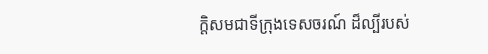ក្តិសមជាទីក្រុងទេសចរណ៍ ដ៏ល្បីរបស់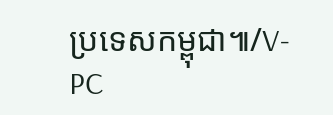ប្រទេសកម្ពុជា៕/V-PC